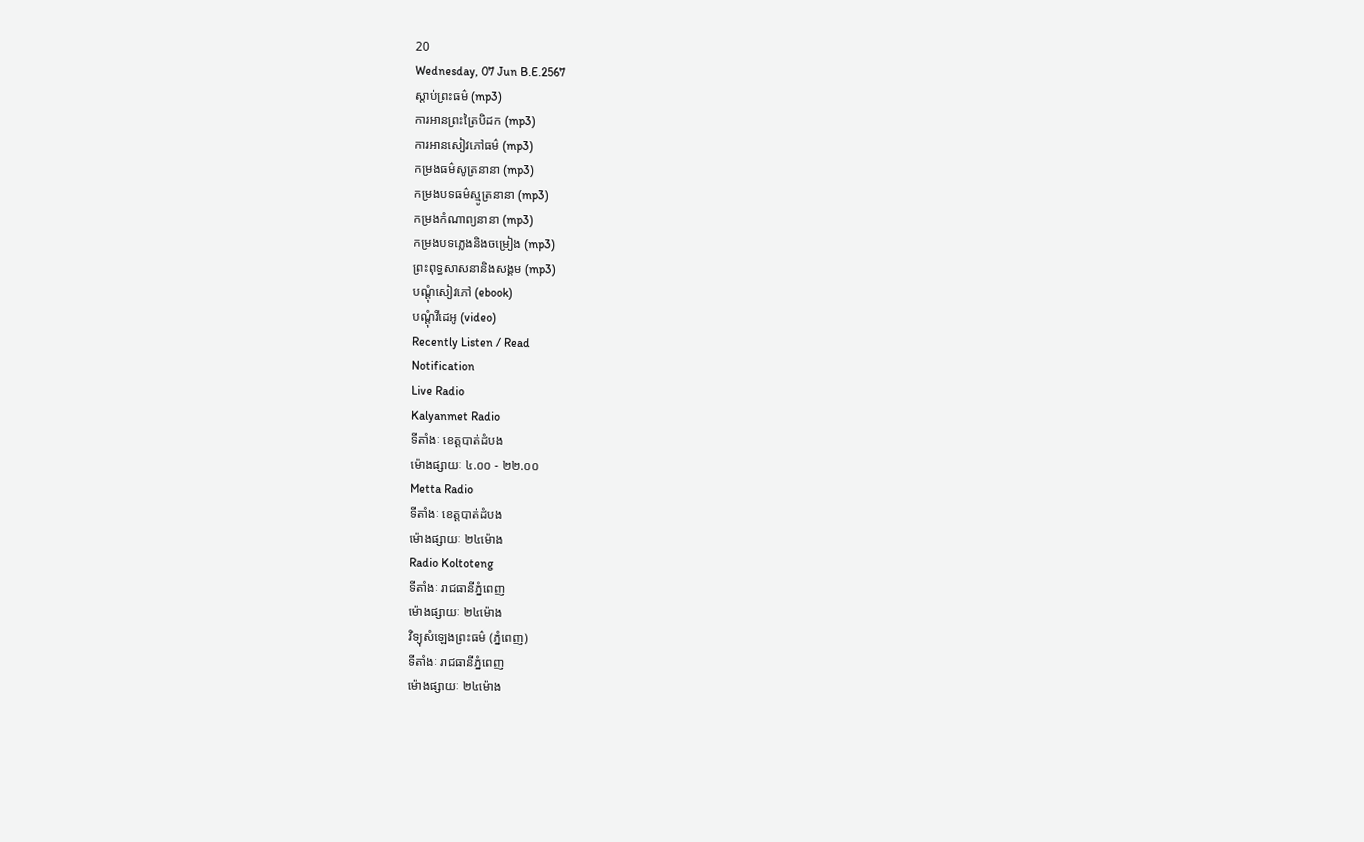20
Wednesday, 07 Jun B.E.2567
ស្តាប់ព្រះធម៌ (mp3)
ការអានព្រះត្រៃបិដក (mp3)
ការអានសៀវភៅធម៌ (mp3)
កម្រងធម៌សូត្រនានា (mp3)
កម្រងបទធម៌ស្មូត្រនានា (mp3)
កម្រងកំណាព្យនានា (mp3)
កម្រងបទភ្លេងនិងចម្រៀង (mp3)
ព្រះពុទ្ធសាសនានិងសង្គម (mp3)
បណ្តុំសៀវភៅ (ebook)
បណ្តុំវីដេអូ (video)
Recently Listen / Read
Notification
Live Radio
Kalyanmet Radio
ទីតាំងៈ ខេត្តបាត់ដំបង
ម៉ោងផ្សាយៈ ៤.០០ - ២២.០០
Metta Radio
ទីតាំងៈ ខេត្តបាត់ដំបង
ម៉ោងផ្សាយៈ ២៤ម៉ោង
Radio Koltoteng
ទីតាំងៈ រាជធានីភ្នំពេញ
ម៉ោងផ្សាយៈ ២៤ម៉ោង
វិទ្យុសំឡេងព្រះធម៌ (ភ្នំពេញ)
ទីតាំងៈ រាជធានីភ្នំពេញ
ម៉ោងផ្សាយៈ ២៤ម៉ោង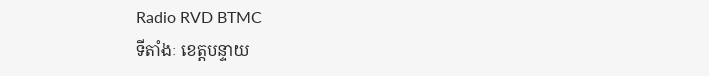Radio RVD BTMC
ទីតាំងៈ ខេត្តបន្ទាយ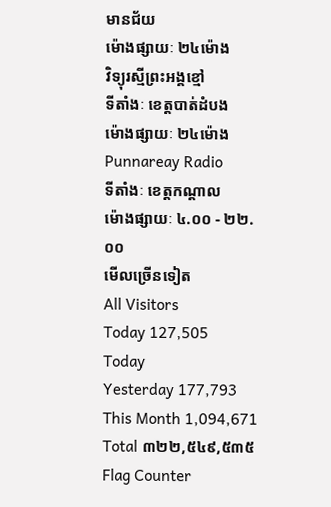មានជ័យ
ម៉ោងផ្សាយៈ ២៤ម៉ោង
វិទ្យុរស្មីព្រះអង្គខ្មៅ
ទីតាំងៈ ខេត្តបាត់ដំបង
ម៉ោងផ្សាយៈ ២៤ម៉ោង
Punnareay Radio
ទីតាំងៈ ខេត្តកណ្តាល
ម៉ោងផ្សាយៈ ៤.០០ - ២២.០០
មើលច្រើនទៀត
All Visitors
Today 127,505
Today
Yesterday 177,793
This Month 1,094,671
Total ៣២២,៥៤៩,៥៣៥
Flag Counter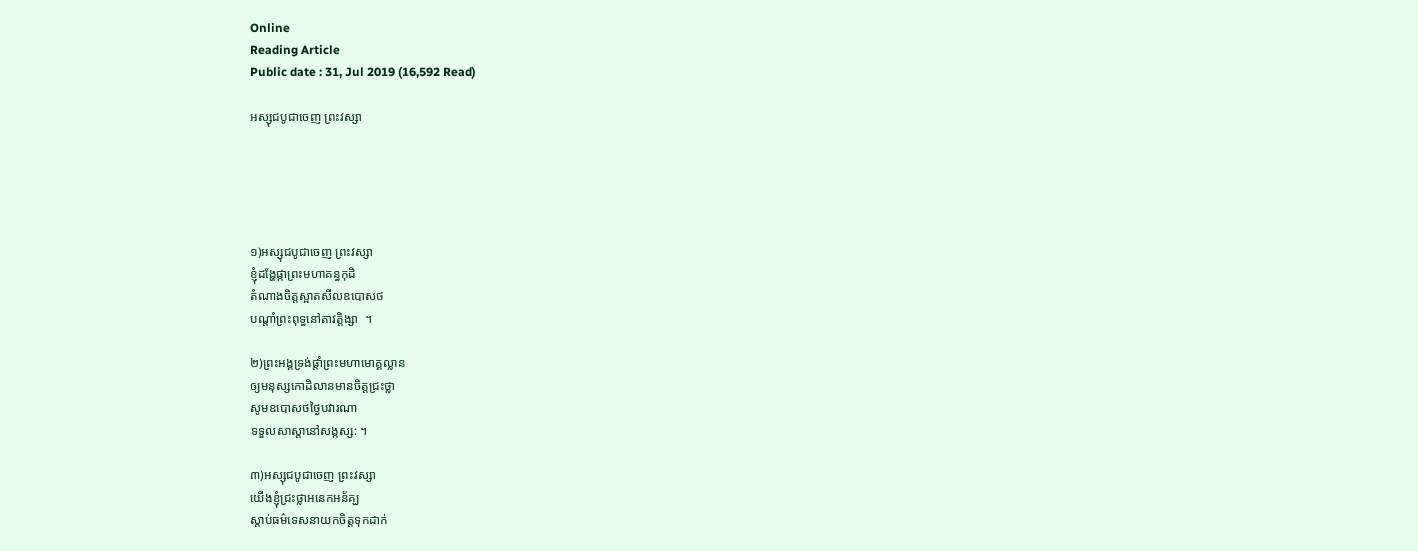Online
Reading Article
Public date : 31, Jul 2019 (16,592 Read)

អស្សុជបូជាចេញ ព្រះវស្សា





១)អស្សុជបូជាចេញ ព្រះវស្សា
ខ្ញុំដង្ហែផ្កាព្រះមហាគន្ធកុដិ
តំណាងចិត្តស្អាតសីលឧបោសថ
បណ្តាំព្រះពុទ្ធនៅតាវត្តិង្សា  ។

២)ព្រះអង្គទ្រង់ផ្តាំព្រះមហាមោគ្គល្លាន
ឲ្យមនុស្សកោដិលានមានចិត្តជ្រះថ្លា
សូមឧបោសថថ្ងៃបវារណា
ទទួលសាស្តានៅសង្កស្ស: ។

៣)អស្សុជបូជាចេញ ព្រះវស្សា
យើងខ្ញុំជ្រះថ្លាអនេកអន័គ្ឃ
ស្តាប់ធម៌ទេសនាយកចិត្តទុកដាក់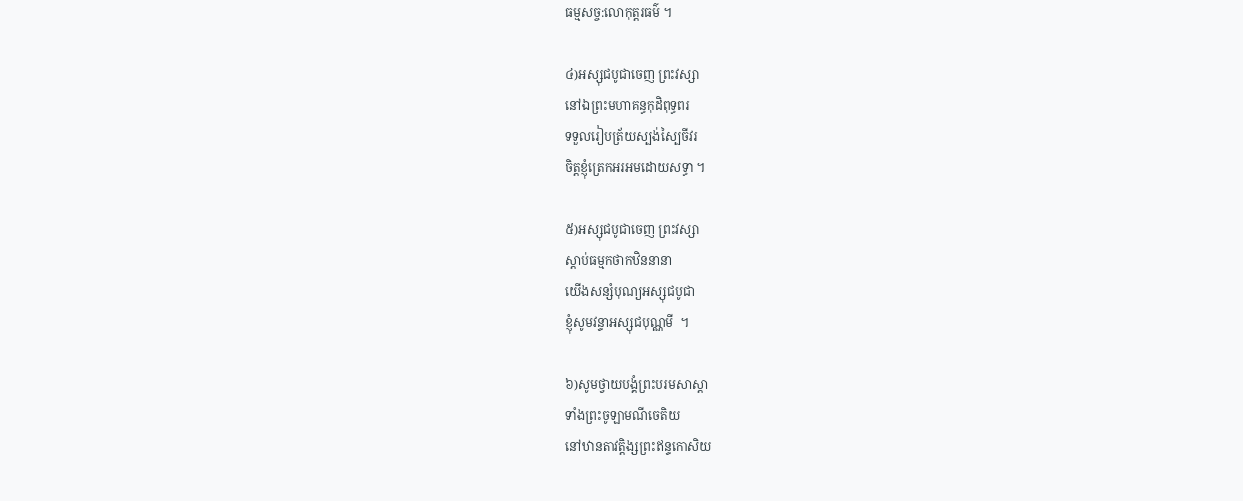ធម្មសច្ច:លោកុត្តរធម៌ ។

៤)អស្សុជបូជាចេញ ព្រះវស្សា
នៅឯព្រះមហាគន្ធកុដិពុទ្ធពរ
ទទួលរៀបត្រ័យស្បង់ស្បៃចីវរ
ចិត្តខ្ញុំត្រេកអរអមដោយសទ្ធា ។

៥)អស្សុជបូជាចេញ ព្រះវស្សា
ស្តាប់ធម្មកថាកឋិននានា
យើងសន្សំបុណ្យអស្សុជបូជា
ខ្ញុំសូមវន្ទាអស្សុជបុណ្ណមី  ។

៦)សូមថ្វាយបង្គំព្រះបរមសាស្តា
ទាំងព្រះចូឡាមណីចេតិយ
នៅឋានតាវត្តិង្សព្រះឥន្ទកោសិយ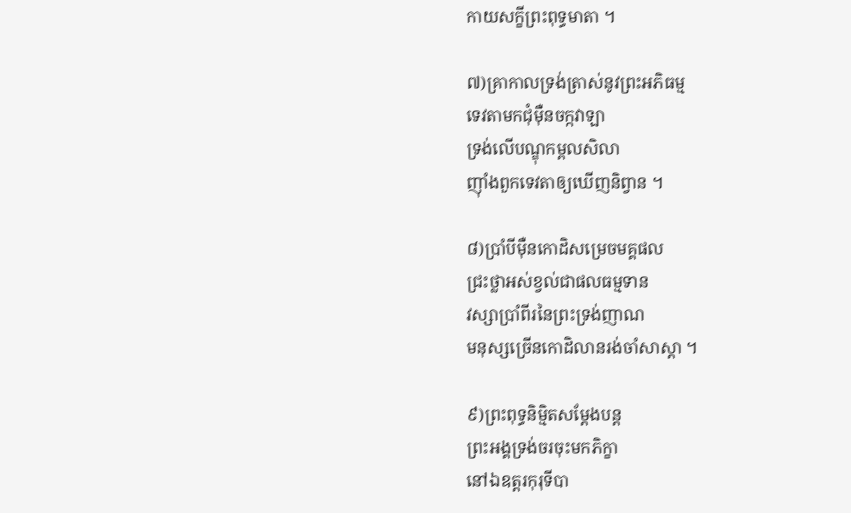កាយសក្ខីព្រះពុទ្ធមាតា ។

៧)គ្រាកាលទ្រង់ត្រាស់នូវព្រះអភិធម្ម
ទេវតាមកជុំម៉ឺនចក្កវាឡា
ទ្រង់លើបណ្ឌុកម្ពលសិលា
ញ៉ាំងពួកទេវតាឲ្យឃើញនិព្វាន ។

៨)ប្រាំបីម៉ឺនកោដិសម្រេចមគ្គផល
ជ្រះថ្លាអស់ខ្វល់ជាផលធម្មទាន
វស្សាប្រាំពីរនៃព្រះទ្រង់ញាណ
មនុស្សច្រើនកោដិលានរង់ចាំសាស្តា ។

៩)ព្រះពុទ្ធនិម្មិតសម្តែងបន្ត
ព្រះអង្គទ្រង់ចរចុះមកភិក្ខា
នៅឯឧត្តរកុរុទីបា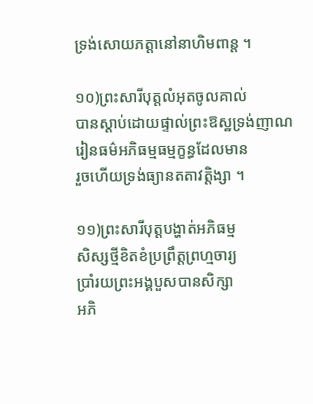ទ្រង់សោយភត្តានៅនាហិមពាន្ត ។

១០)ព្រះសារីបុត្តលំអុតចូលគាល់
បានស្តាប់ដោយផ្ទាល់ព្រះឱស្ឋទ្រង់ញាណ
រៀនធម៌អភិធម្មធម្មក្ខន្ធដែលមាន
រួចហើយទ្រង់ធ្យានតតាវត្តិង្សា ។

១១)ព្រះសារីបុត្តបង្ហាត់អភិធម្ម
សិស្សថ្មីខិតខំប្រព្រឹត្តព្រហ្មចារ្យ
ប្រាំរយព្រះអង្គបួសបានសិក្សា
អភិ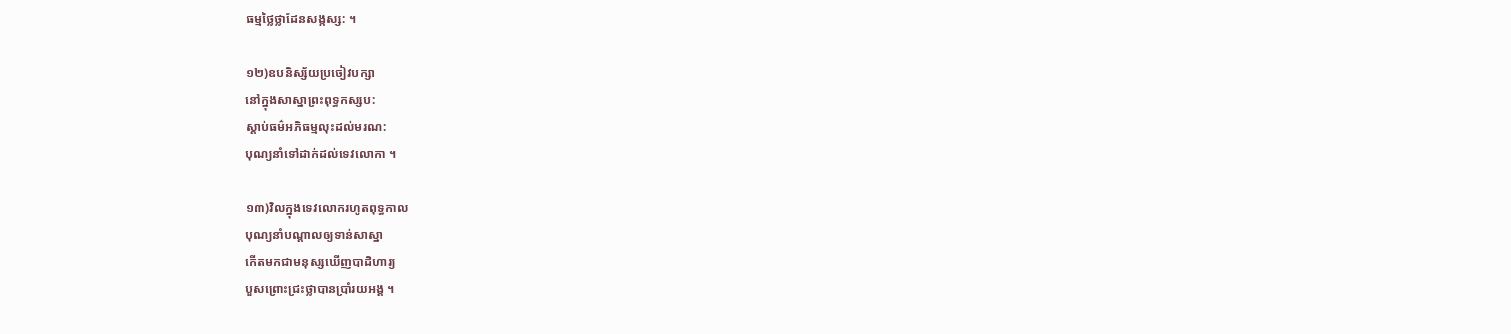ធម្មថ្លៃថ្លាដែនសង្កស្ស: ។

១២)ឧបនិស្ស័យប្រចៀវបក្សា
នៅក្នុងសាស្នាព្រះពុទ្ធកស្សប:
ស្តាប់ធម៌អភិធម្មលុះដល់មរណ:
បុណ្យនាំទៅដាក់ដល់ទេវលោកា ។

១៣)វិលក្នុងទេវលោករហូតពុទ្ធកាល
បុណ្យនាំបណ្តាលឲ្យទាន់សាស្នា
កើតមកជាមនុស្សឃើញបាដិហារ្យ
បួសព្រោះជ្រះថ្លាបានប្រាំរយអង្គ ។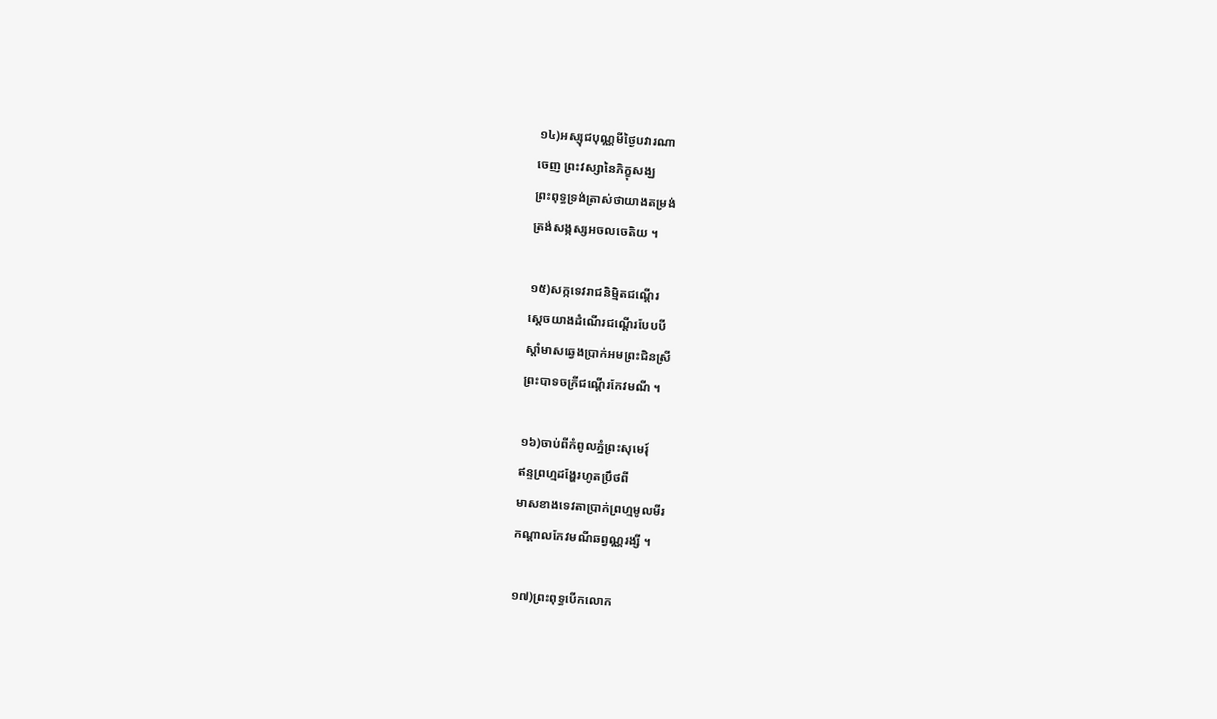១៤)អស្សុជបុណ្ណមីថ្ងៃបវារណា
ចេញ ព្រះវស្សានៃភិក្ខុសង្ឃ
ព្រះពុទ្ធទ្រង់ត្រាស់ថាយាងតម្រង់
ត្រង់សង្កស្សអចលចេតិយ ។

១៥)សក្កទេវរាជនិម្មិតជណ្តើរ
ស្តេចយាងដំណើរជណ្តើរបែបបី
ស្តាំមាសឆ្វេងប្រាក់អមព្រះជិនស្រី
ព្រះបាទចក្រីជណ្តើរកែវមណី ។

១៦)ចាប់ពីកំពូលភ្នំព្រះសុមេរុ៍
ឥន្ទព្រហ្មដង្ហែរហូតប្រឹថពី
មាសខាងទេវតាប្រាក់ព្រហ្មមូលមីរ
កណ្តាលកែវមណីឆព្វណ្ណរង្សី ។

១៧)ព្រះពុទ្ធបើកលោក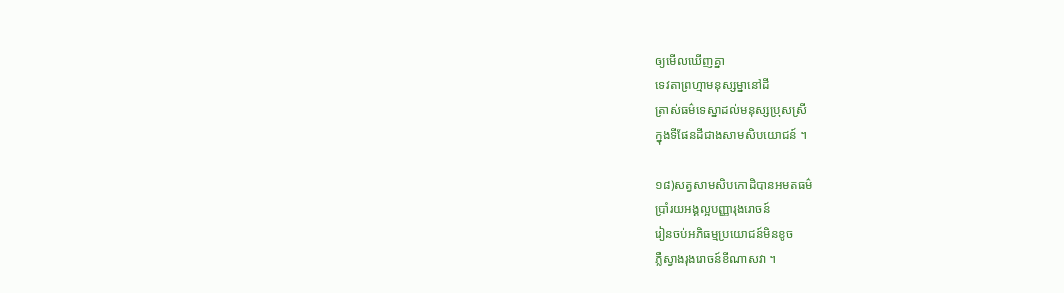ឲ្យមើលឃើញគ្នា
ទេវតាព្រហ្មាមនុស្សម្នានៅដី
ត្រាស់ធម៌ទេស្នាដល់មនុស្សប្រុសស្រី
ក្នុងទីផែនដីជាងសាមសិបយោជន៍ ។

១៨)សត្វសាមសិបកោដិបានអមតធម៌
ប្រាំរយអង្គល្អបញ្ញារុងរោចន៍
រៀនចប់អភិធម្មប្រយោជន៍មិនខូច
ភ្លឺស្វាងរុងរោចន៍ខីណាសវា ។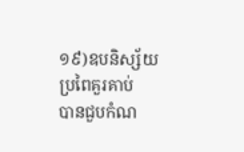១៩)ឧបនិស្ស័យប្រពៃគួរគាប់
បានជួបកំណ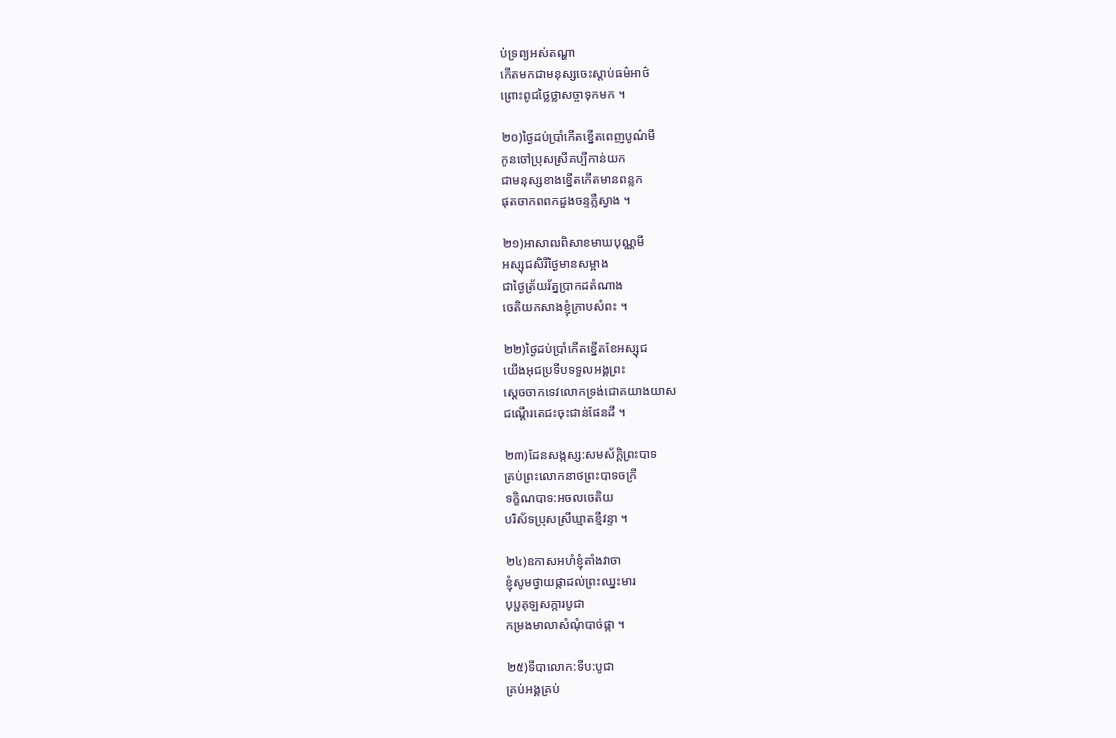ប់ទ្រព្យអស់តណ្ហា
កើតមកជាមនុស្សចេះស្តាប់ធម៌អាថ៌
ព្រោះពូជថ្លៃថ្លាសច្ចាទុកមក ។

២០)ថ្ងៃដប់ប្រាំកើតខ្នើតពេញបូណ៌មី
កូនចៅប្រុសស្រីគប្បីកាន់យក
ជាមនុស្សខាងខ្នើតកើតមានពន្លក
ផុតចាកពពកដួងចន្ទភ្លឺស្វាង ។

២១)អាសាឍពិសាខមាឃបុណ្ណមី
អស្សុជសិរីថ្ងៃមានសម្អាង
ជាថ្ងៃត្រ័យរ័ត្នប្រាកដតំណាង
ចេតិយកសាងខ្ញុំក្រាបសំពះ ។

២២)ថ្ងៃដប់ប្រាំកើតខ្នើតខែអស្សុជ
យើងអុជប្រទីបទទួលអង្គព្រះ
ស្តេចចាកទេវលោកទ្រង់ជោគយាងយាស
ជណ្តើរតេជះចុះជាន់ផែនដី ។

២៣)ដែនសង្កស្ស:សមស័ក្តិព្រះបាទ
គ្រប់ព្រះលោកនាថព្រះបាទចក្រី
ទក្ខិណបាទ:អចលចេតិយ
បរិស័ទប្រុសស្រីឃ្មាតខ្មីវន្ទា ។

២៤)ឧកាសអហំខ្ញុំតាំងវាចា
ខ្ញុំសូមថ្វាយផ្កាដល់ព្រះឈ្នះមារ
បុប្ផគុឡសក្ការបូជា
កម្រងមាលាសំណុំបាច់ផ្កា ។

២៥)ទីបាលោក:ទីប:បូជា
គ្រប់អង្គគ្រប់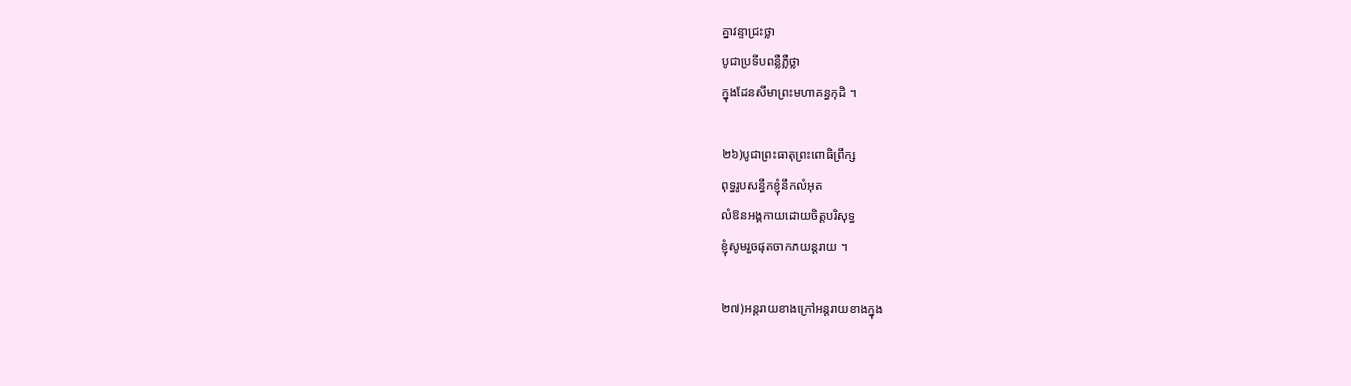គ្នាវន្ទាជ្រះថ្លា
បូជាប្រទីបពន្លឺភ្លឺថ្លា
ក្នុងដែនសីមាព្រះមហាគន្ធកុដិ ។

២៦)បូជាព្រះធាតុព្រះពោធិព្រឹក្ស
ពុទ្ធរូបសន្ធឹកខ្ញុំនឹកលំអុត
លំឱនអង្គកាយដោយចិត្តបរិសុទ្ធ
ខ្ញុំសូមរួចផុតចាកភយន្តរាយ ។

២៧)អន្តរាយខាងក្រៅអន្តរាយខាងក្នុង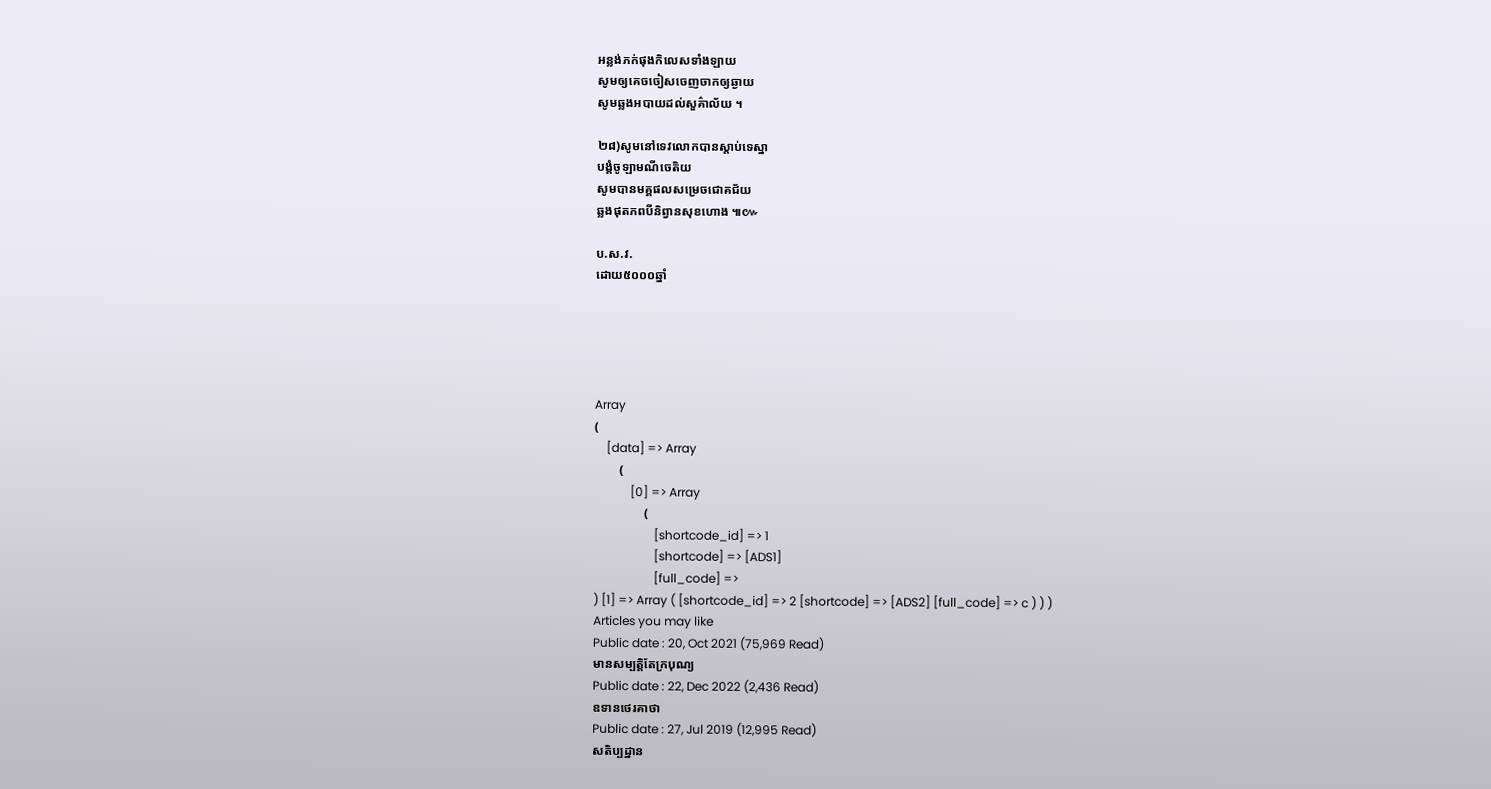អន្លង់ភក់ផុងកិលេសទាំងឡាយ
សូមឲ្យគេចចៀសចេញចាកឲ្យឆ្ងាយ
សូមឆ្លងអបាយដល់សួគ៌ាល័យ ។

២៨)សូមនៅទេវលោកបានស្តាប់ទេស្នា
បង្គំចូឡាមណីចេតិយ
សូមបានមគ្គផលសម្រេចជោគជ័យ
ឆ្លងផុតភពបីនិព្វានសុខហោង ៕៚

ប.ស.វ.
ដោយ៥០០០ឆ្នាំ





Array
(
    [data] => Array
        (
            [0] => Array
                (
                    [shortcode_id] => 1
                    [shortcode] => [ADS1]
                    [full_code] =>
) [1] => Array ( [shortcode_id] => 2 [shortcode] => [ADS2] [full_code] => c ) ) )
Articles you may like
Public date : 20, Oct 2021 (75,969 Read)
មានសម្បត្តិតែក្របុណ្យ
Public date : 22, Dec 2022 (2,436 Read)
ឧទានថេរគាថា
Public date : 27, Jul 2019 (12,995 Read)
សតិប្បដ្ឋាន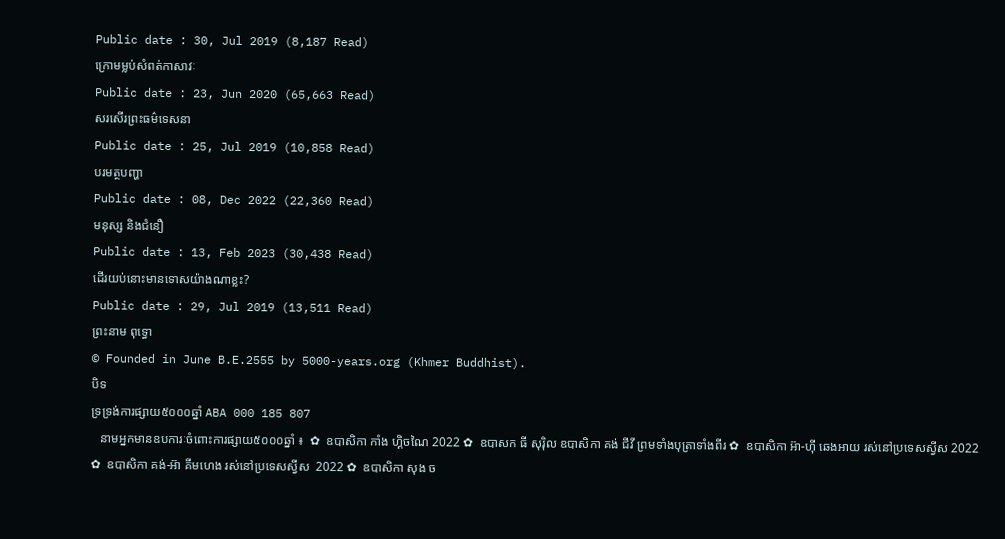Public date : 30, Jul 2019 (8,187 Read)
ក្រោមម្លប់សំពត់កាសាវៈ
Public date : 23, Jun 2020 (65,663 Read)
សរសើរព្រះធម៌ទេសនា
Public date : 25, Jul 2019 (10,858 Read)
បរមត្ថបញ្ហា
Public date : 08, Dec 2022 (22,360 Read)
មនុស្ស និងជំនឿ
Public date : 13, Feb 2023 (30,438 Read)
ដើរយប់នោះមានទោសយ៉ាងណាខ្លះ?
Public date : 29, Jul 2019 (13,511 Read)
ព្រះនាម ពុទ្ធោ
© Founded in June B.E.2555 by 5000-years.org (Khmer Buddhist).
បិទ
ទ្រទ្រង់ការផ្សាយ៥០០០ឆ្នាំ ABA 000 185 807
   នាមអ្នកមានឧបការៈចំពោះការផ្សាយ៥០០០ឆ្នាំ ៖  ✿  ឧបាសិកា កាំង ហ្គិចណៃ 2022 ✿  ឧបាសក ធី សុរ៉ិល ឧបាសិកា គង់ ជីវី ព្រមទាំងបុត្រាទាំងពីរ ✿  ឧបាសិកា អ៊ា-ហុី ឆេងអាយ រស់នៅប្រទេសស្វីស 2022 ✿  ឧបាសិកា គង់-អ៊ា គីមហេង រស់នៅប្រទេសស្វីស  2022 ✿  ឧបាសិកា សុង ច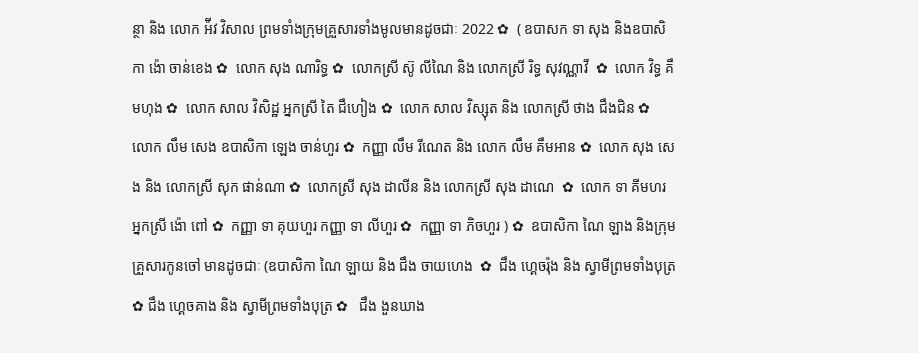ន្ថា និង លោក អ៉ីវ វិសាល ព្រមទាំងក្រុមគ្រួសារទាំងមូលមានដូចជាៈ 2022 ✿  ( ឧបាសក ទា សុង និងឧបាសិកា ង៉ោ ចាន់ខេង ✿  លោក សុង ណារិទ្ធ ✿  លោកស្រី ស៊ូ លីណៃ និង លោកស្រី រិទ្ធ សុវណ្ណាវី  ✿  លោក វិទ្ធ គឹមហុង ✿  លោក សាល វិសិដ្ឋ អ្នកស្រី តៃ ជឹហៀង ✿  លោក សាល វិស្សុត និង លោកស្រី ថាង ជឹងជិន ✿  លោក លឹម សេង ឧបាសិកា ឡេង ចាន់ហួរ ✿  កញ្ញា លឹម រីណេត និង លោក លឹម គឹមអាន ✿  លោក សុង សេង និង លោកស្រី សុក ផាន់ណា ✿  លោកស្រី សុង ដាលីន និង លោកស្រី សុង ដាណេ  ✿  លោក ទា គីមហរ អ្នកស្រី ង៉ោ ពៅ ✿  កញ្ញា ទា គុយហួរ កញ្ញា ទា លីហួរ ✿  កញ្ញា ទា ភិចហួរ ) ✿  ឧបាសិកា ណៃ ឡាង និងក្រុមគ្រួសារកូនចៅ មានដូចជាៈ (ឧបាសិកា ណៃ ឡាយ និង ជឹង ចាយហេង  ✿  ជឹង ហ្គេចរ៉ុង និង ស្វាមីព្រមទាំងបុត្រ  ✿ ជឹង ហ្គេចគាង និង ស្វាមីព្រមទាំងបុត្រ ✿   ជឹង ងួនឃាង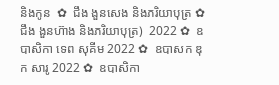និងកូន  ✿  ជឹង ងួនសេង និងភរិយាបុត្រ ✿  ជឹង ងួនហ៊ាង និងភរិយាបុត្រ)  2022 ✿  ឧបាសិកា ទេព សុគីម 2022 ✿  ឧបាសក ឌុក សារូ 2022 ✿  ឧបាសិកា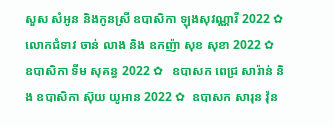សួស សំអូន និងកូនស្រី ឧបាសិកា ឡុងសុវណ្ណារី 2022 ✿  លោកជំទាវ ចាន់ លាង និង ឧកញ៉ា សុខ សុខា 2022 ✿  ឧបាសិកា ទីម សុគន្ធ 2022 ✿   ឧបាសក ពេជ្រ សារ៉ាន់ និង ឧបាសិកា ស៊ុយ យូអាន 2022 ✿  ឧបាសក សារុន វ៉ុន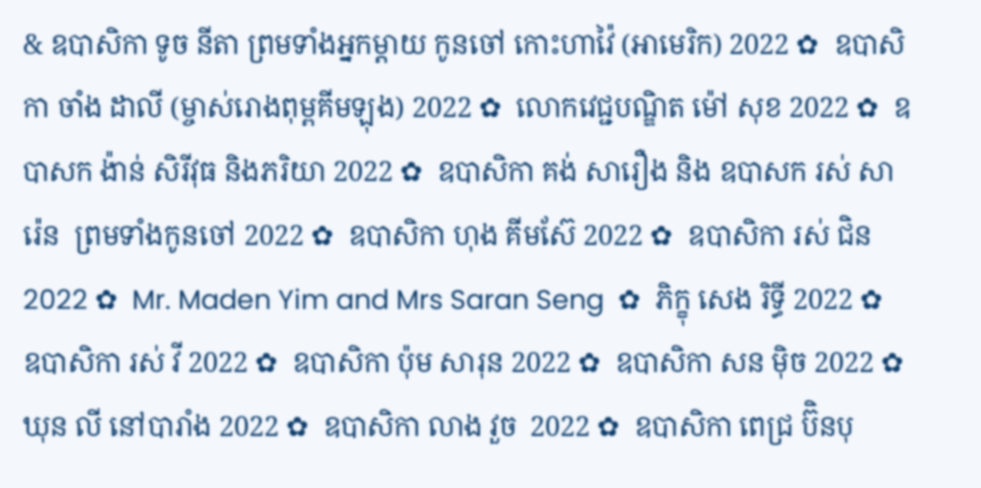& ឧបាសិកា ទូច នីតា ព្រមទាំងអ្នកម្តាយ កូនចៅ កោះហាវ៉ៃ (អាមេរិក) 2022 ✿  ឧបាសិកា ចាំង ដាលី (ម្ចាស់រោងពុម្ពគីមឡុង) 2022 ✿  លោកវេជ្ជបណ្ឌិត ម៉ៅ សុខ 2022 ✿  ឧបាសក ង៉ាន់ សិរីវុធ និងភរិយា 2022 ✿  ឧបាសិកា គង់ សារឿង និង ឧបាសក រស់ សារ៉េន  ព្រមទាំងកូនចៅ 2022 ✿  ឧបាសិកា ហុង គីមស៊ែ 2022 ✿  ឧបាសិកា រស់ ជិន 2022 ✿  Mr. Maden Yim and Mrs Saran Seng  ✿  ភិក្ខុ សេង រិទ្ធី 2022 ✿  ឧបាសិកា រស់ វី 2022 ✿  ឧបាសិកា ប៉ុម សារុន 2022 ✿  ឧបាសិកា សន ម៉ិច 2022 ✿  ឃុន លី នៅបារាំង 2022 ✿  ឧបាសិកា លាង វួច  2022 ✿  ឧបាសិកា ពេជ្រ ប៊ិនបុ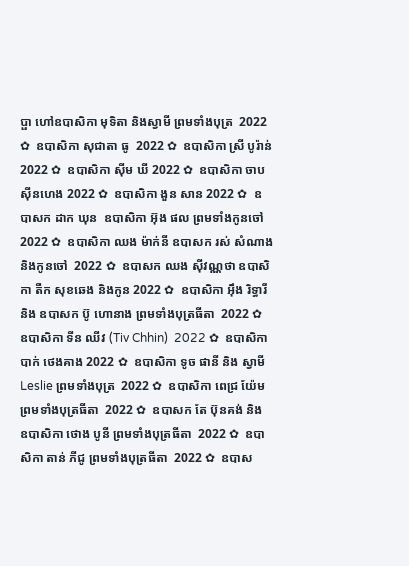ប្ផា ហៅឧបាសិកា មុទិតា និងស្វាមី ព្រមទាំងបុត្រ  2022 ✿  ឧបាសិកា សុជាតា ធូ  2022 ✿  ឧបាសិកា ស្រី បូរ៉ាន់ 2022 ✿  ឧបាសិកា ស៊ីម ឃី 2022 ✿  ឧបាសិកា ចាប ស៊ីនហេង 2022 ✿  ឧបាសិកា ងួន សាន 2022 ✿  ឧបាសក ដាក ឃុន  ឧបាសិកា អ៊ុង ផល ព្រមទាំងកូនចៅ 2022 ✿  ឧបាសិកា ឈង ម៉ាក់នី ឧបាសក រស់ សំណាង និងកូនចៅ  2022 ✿  ឧបាសក ឈង សុីវណ្ណថា ឧបាសិកា តឺក សុខឆេង និងកូន 2022 ✿  ឧបាសិកា អុឹង រិទ្ធារី និង ឧបាសក ប៊ូ ហោនាង ព្រមទាំងបុត្រធីតា  2022 ✿  ឧបាសិកា ទីន ឈីវ (Tiv Chhin)  2022 ✿  ឧបាសិកា បាក់ ថេងគាង 2022 ✿  ឧបាសិកា ទូច ផានី និង ស្វាមី Leslie ព្រមទាំងបុត្រ  2022 ✿  ឧបាសិកា ពេជ្រ យ៉ែម ព្រមទាំងបុត្រធីតា  2022 ✿  ឧបាសក តែ ប៊ុនគង់ និង ឧបាសិកា ថោង បូនី ព្រមទាំងបុត្រធីតា  2022 ✿  ឧបាសិកា តាន់ ភីជូ ព្រមទាំងបុត្រធីតា  2022 ✿  ឧបាស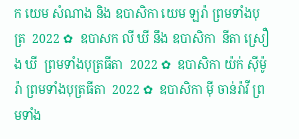ក យេម សំណាង និង ឧបាសិកា យេម ឡរ៉ា ព្រមទាំងបុត្រ  2022 ✿  ឧបាសក លី ឃី នឹង ឧបាសិកា  នីតា ស្រឿង ឃី  ព្រមទាំងបុត្រធីតា  2022 ✿  ឧបាសិកា យ៉ក់ សុីម៉ូរ៉ា ព្រមទាំងបុត្រធីតា  2022 ✿  ឧបាសិកា មុី ចាន់រ៉ាវី ព្រមទាំង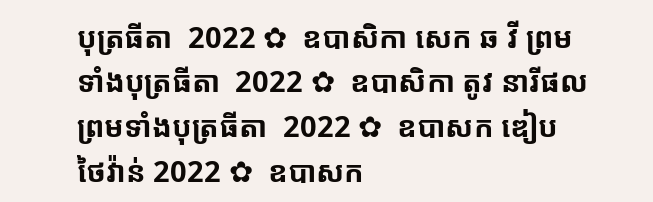បុត្រធីតា  2022 ✿  ឧបាសិកា សេក ឆ វី ព្រមទាំងបុត្រធីតា  2022 ✿  ឧបាសិកា តូវ នារីផល ព្រមទាំងបុត្រធីតា  2022 ✿  ឧបាសក ឌៀប ថៃវ៉ាន់ 2022 ✿  ឧបាសក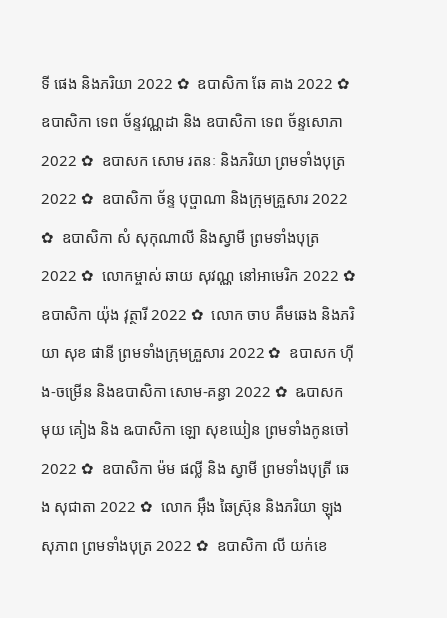ទី ផេង និងភរិយា 2022 ✿  ឧបាសិកា ឆែ គាង 2022 ✿  ឧបាសិកា ទេព ច័ន្ទវណ្ណដា និង ឧបាសិកា ទេព ច័ន្ទសោភា  2022 ✿  ឧបាសក សោម រតនៈ និងភរិយា ព្រមទាំងបុត្រ  2022 ✿  ឧបាសិកា ច័ន្ទ បុប្ផាណា និងក្រុមគ្រួសារ 2022 ✿  ឧបាសិកា សំ សុកុណាលី និងស្វាមី ព្រមទាំងបុត្រ  2022 ✿  លោកម្ចាស់ ឆាយ សុវណ្ណ នៅអាមេរិក 2022 ✿  ឧបាសិកា យ៉ុង វុត្ថារី 2022 ✿  លោក ចាប គឹមឆេង និងភរិយា សុខ ផានី ព្រមទាំងក្រុមគ្រួសារ 2022 ✿  ឧបាសក ហ៊ីង-ចម្រើន និងឧបាសិកា សោម-គន្ធា 2022 ✿  ឩបាសក មុយ គៀង និង ឩបាសិកា ឡោ សុខឃៀន ព្រមទាំងកូនចៅ  2022 ✿  ឧបាសិកា ម៉ម ផល្លី និង ស្វាមី ព្រមទាំងបុត្រី ឆេង សុជាតា 2022 ✿  លោក អ៊ឹង ឆៃស្រ៊ុន និងភរិយា ឡុង សុភាព ព្រមទាំងបុត្រ 2022 ✿  ឧបាសិកា លី យក់ខេ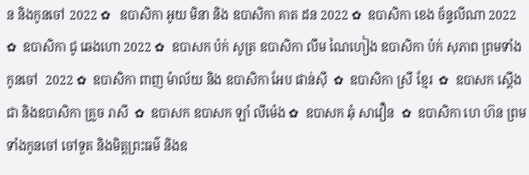ន និងកូនចៅ 2022 ✿   ឧបាសិកា អូយ មិនា និង ឧបាសិកា គាត ដន 2022 ✿  ឧបាសិកា ខេង ច័ន្ទលីណា 2022 ✿  ឧបាសិកា ជូ ឆេងហោ 2022 ✿  ឧបាសក ប៉ក់ សូត្រ ឧបាសិកា លឹម ណៃហៀង ឧបាសិកា ប៉ក់ សុភាព ព្រមទាំងកូនចៅ  2022 ✿  ឧបាសិកា ពាញ ម៉ាល័យ និង ឧបាសិកា អែប ផាន់ស៊ី  ✿  ឧបាសិកា ស្រី ខ្មែរ  ✿  ឧបាសក ស្តើង ជា និងឧបាសិកា គ្រួច រាសី  ✿  ឧបាសក ឧបាសក ឡាំ លីម៉េង ✿  ឧបាសក ឆុំ សាវឿន  ✿  ឧបាសិកា ហេ ហ៊ន ព្រមទាំងកូនចៅ ចៅទួត និងមិត្តព្រះធម៌ និងឧ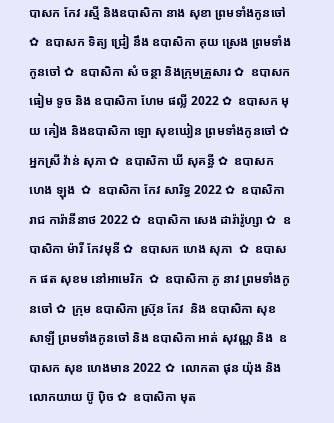បាសក កែវ រស្មី និងឧបាសិកា នាង សុខា ព្រមទាំងកូនចៅ ✿  ឧបាសក ទិត្យ ជ្រៀ នឹង ឧបាសិកា គុយ ស្រេង ព្រមទាំងកូនចៅ ✿  ឧបាសិកា សំ ចន្ថា និងក្រុមគ្រួសារ ✿  ឧបាសក ធៀម ទូច និង ឧបាសិកា ហែម ផល្លី 2022 ✿  ឧបាសក មុយ គៀង និងឧបាសិកា ឡោ សុខឃៀន ព្រមទាំងកូនចៅ ✿  អ្នកស្រី វ៉ាន់ សុភា ✿  ឧបាសិកា ឃី សុគន្ធី ✿  ឧបាសក ហេង ឡុង  ✿  ឧបាសិកា កែវ សារិទ្ធ 2022 ✿  ឧបាសិកា រាជ ការ៉ានីនាថ 2022 ✿  ឧបាសិកា សេង ដារ៉ារ៉ូហ្សា ✿  ឧបាសិកា ម៉ារី កែវមុនី ✿  ឧបាសក ហេង សុភា  ✿  ឧបាសក ផត សុខម នៅអាមេរិក  ✿  ឧបាសិកា ភូ នាវ ព្រមទាំងកូនចៅ ✿  ក្រុម ឧបាសិកា ស្រ៊ុន កែវ  និង ឧបាសិកា សុខ សាឡី ព្រមទាំងកូនចៅ និង ឧបាសិកា អាត់ សុវណ្ណ និង  ឧបាសក សុខ ហេងមាន 2022 ✿  លោកតា ផុន យ៉ុង និង លោកយាយ ប៊ូ ប៉ិច ✿  ឧបាសិកា មុត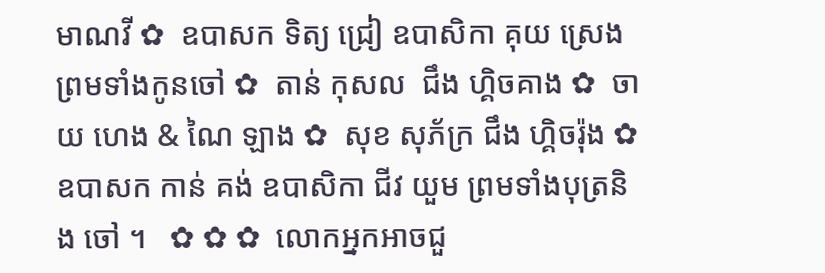មាណវី ✿  ឧបាសក ទិត្យ ជ្រៀ ឧបាសិកា គុយ ស្រេង ព្រមទាំងកូនចៅ ✿  តាន់ កុសល  ជឹង ហ្គិចគាង ✿  ចាយ ហេង & ណៃ ឡាង ✿  សុខ សុភ័ក្រ ជឹង ហ្គិចរ៉ុង ✿  ឧបាសក កាន់ គង់ ឧបាសិកា ជីវ យួម ព្រមទាំងបុត្រនិង ចៅ ។   ✿ ✿ ✿  លោកអ្នកអាចជួ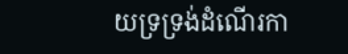យទ្រទ្រង់ដំណើរកា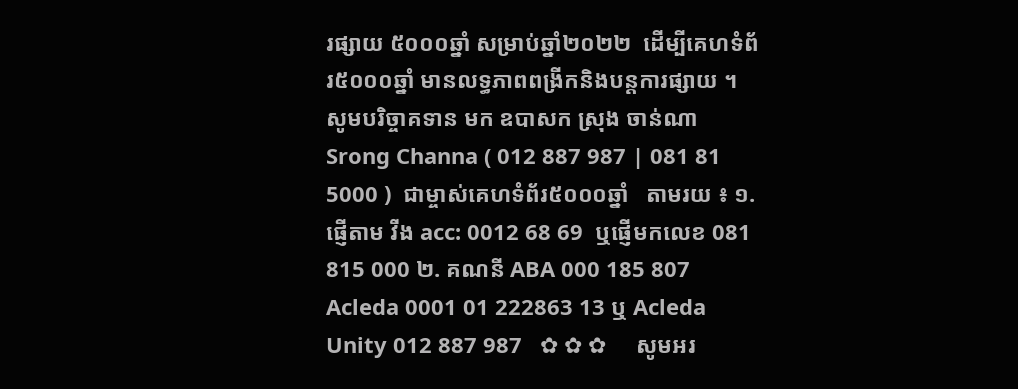រផ្សាយ ៥០០០ឆ្នាំ សម្រាប់ឆ្នាំ២០២២  ដើម្បីគេហទំព័រ៥០០០ឆ្នាំ មានលទ្ធភាពពង្រីកនិងបន្តការផ្សាយ ។  សូមបរិច្ចាគទាន មក ឧបាសក ស្រុង ចាន់ណា Srong Channa ( 012 887 987 | 081 81 5000 )  ជាម្ចាស់គេហទំព័រ៥០០០ឆ្នាំ   តាមរយ ៖ ១. ផ្ញើតាម វីង acc: 0012 68 69  ឬផ្ញើមកលេខ 081 815 000 ២. គណនី ABA 000 185 807 Acleda 0001 01 222863 13 ឬ Acleda Unity 012 887 987   ✿ ✿ ✿     សូមអរ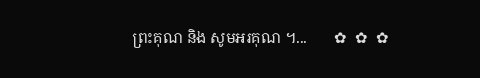ព្រះគុណ និង សូមអរគុណ ។...       ✿  ✿  ✿